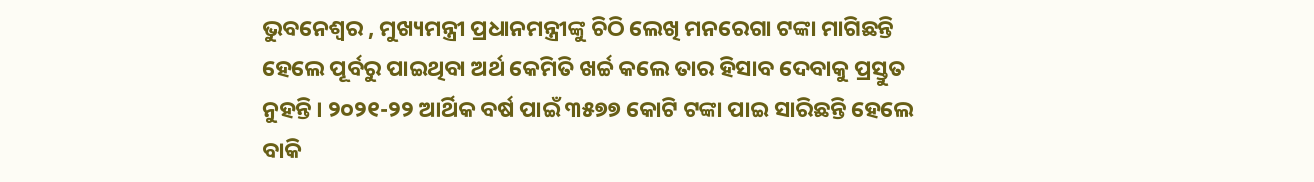ଭୁବନେଶ୍ୱର , ମୁଖ୍ୟମନ୍ତ୍ରୀ ପ୍ରଧାନମନ୍ତ୍ରୀଙ୍କୁ ଚିଠି ଲେଖି ମନରେଗା ଟଙ୍କା ମାଗିଛନ୍ତି ହେଲେ ପୂର୍ବରୁ ପାଇଥିବା ଅର୍ଥ କେମିତି ଖର୍ଚ୍ଚ କଲେ ତାର ହିସାବ ଦେବାକୁ ପ୍ରସ୍ତୁତ ନୁହନ୍ତି । ୨୦୨୧-୨୨ ଆର୍ଥିକ ବର୍ଷ ପାଇଁ ୩୫୭୭ କୋଟି ଟଙ୍କା ପାଇ ସାରିଛନ୍ତି ହେଲେ ବାକି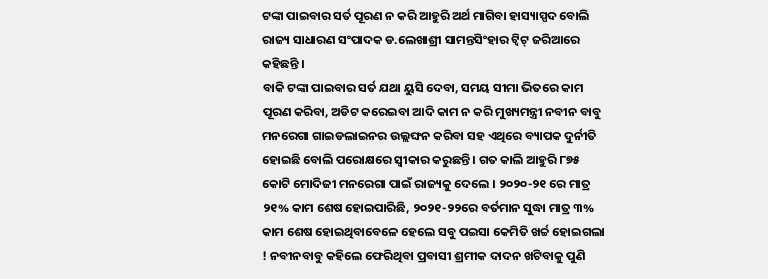ଟଙ୍କା ପାଇବାର ସର୍ତ ପୂରଣ ନ କରି ଆହୁରି ଅର୍ଥ ମାଗିବା ହାସ୍ୟାସ୍ପଦ ବୋଲି ରାଜ୍ୟ ସାଧାରଣ ସଂପାଦକ ଡ.ଲେଖାଶ୍ରୀ ସାମନ୍ତସିଂହାର ଟ୍ୱିଟ୍ ଜରିଆରେ କହିଛନ୍ତି ।
ବାକି ଟଙ୍କା ପାଇବାର ସର୍ତ ଯଥା ୟୁସି ଦେବା, ସମୟ ସୀମା ଭିତରେ କାମ ପୂରଣ କରିବା, ଅଡିଟ କରେଇବା ଆଦି କାମ ନ କରି ମୁଖ୍ୟମନ୍ତ୍ରୀ ନବୀନ ବାବୁ ମନରେଗା ଗାଇଡଲାଇନର ଉଲ୍ଲଙ୍ଘନ କରିବା ସହ ଏଥିରେ ବ୍ୟାପକ ଦୁର୍ନୀତି ହୋଇଛି ବୋଲି ପରୋକ୍ଷରେ ସ୍ୱୀକାର କରୁଛନ୍ତି । ଗତ କାଲି ଆହୁରି ୮୭୫ କୋଟି ମୋଦିଜୀ ମନରେଗା ପାଇଁ ରାଜ୍ୟକୁ ଦେଲେ । ୨୦୨୦-୨୧ ରେ ମାତ୍ର ୨୧% କାମ ଶେଷ ହୋଇପାରିଛି, ୨୦୨୧-୨୨ରେ ବର୍ତମାନ ସୁଦ୍ଧା ମାତ୍ର ୩% କାମ ଶେଷ ହୋଇଥିବାବେଳେ ହେଲେ ସବୁ ପଇସା କେମିତି ଖର୍ଚ୍ଚ ହୋଇଗଲା ! ନବୀନବାବୁ କହିଲେ ଫେରିଥିବା ପ୍ରବାସୀ ଶ୍ରମୀକ ଦାଦନ ଖଟିବାକୁ ପୁଣି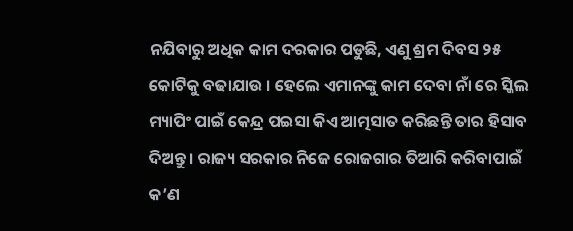ନଯିବାରୁ ଅଧିକ କାମ ଦରକାର ପଡୁଛି, ଏଣୁ ଶ୍ରମ ଦିବସ ୨୫ କୋଟିକୁ ବଢାଯାଉ । ହେଲେ ଏମାନଙ୍କୁ କାମ ଦେବା ନାଁ ରେ ସ୍କିଲ ମ୍ୟାପିଂ ପାଇଁ କେନ୍ଦ୍ର ପଇସା କିଏ ଆତ୍ମସାତ କରିଛନ୍ତି ତାର ହିସାବ ଦିଅନ୍ତୁ । ରାଜ୍ୟ ସରକାର ନିଜେ ରୋଜଗାର ତିଆରି କରିବାପାଇଁ କ’ଣ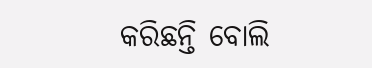କରିଛନ୍ତି ବୋଲି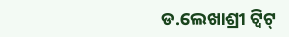ଡ.ଲେଖାଶ୍ରୀ ଟ୍ୱିଟ୍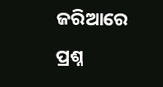ଜରିଆରେ ପ୍ରଶ୍ନ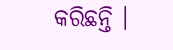କରିଛନ୍ତି ।